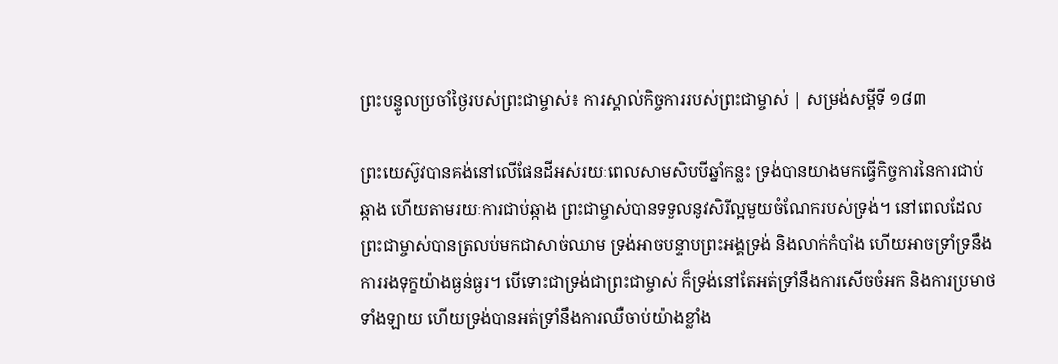ព្រះបន្ទូលប្រចាំថ្ងៃរបស់ព្រះជាម្ចាស់៖ ការស្គាល់កិច្ចការរបស់ព្រះជាម្ចាស់ | សម្រង់សម្ដីទី ១៨៣

ព្រះយេស៊ូវបានគង់នៅលើផែនដីអស់រយៈពេលសាមសិបបីឆ្នាំកន្លះ ទ្រង់បានយាងមកធ្វើកិច្ចការនៃការជាប់ឆ្កាង ហើយតាមរយៈការជាប់ឆ្កាង ព្រះជាម្ចាស់បានទទួលនូវសិរីល្អមួយចំណែករបស់ទ្រង់។ នៅពេលដែលព្រះជាម្ចាស់បានត្រលប់មកជាសាច់ឈាម ទ្រង់អាចបន្ទាបព្រះអង្គទ្រង់ និងលាក់កំបាំង ហើយអាចទ្រាំទ្រនឹងការរងទុក្ខយ៉ាងធ្ងន់ធ្ងរ។ បើទោះជាទ្រង់ជាព្រះជាម្ចាស់ ក៏ទ្រង់នៅតែអត់ទ្រាំនឹងការសើចចំអក និងការប្រមាថទាំងឡាយ ហើយទ្រង់បានអត់ទ្រាំនឹងការឈឺចាប់យ៉ាងខ្លាំង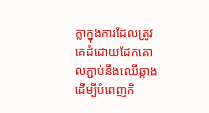ក្លាក្នុងការដែលត្រូវគេដំដោយដែកគោលភ្ជាប់នឹងឈើឆ្កាង ដើម្បីបំពេញកិ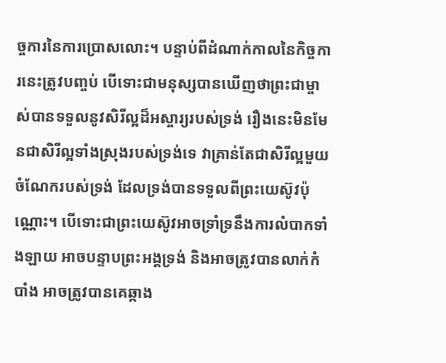ច្ចការនៃការប្រោសលោះ។ បន្ទាប់ពីដំណាក់កាលនៃកិច្ចការនេះត្រូវបញ្ចប់ បើទោះជាមនុស្សបានឃើញថាព្រះជាម្ចាស់បានទទួលនូវសិរីល្អដ៏អស្ចារ្យរបស់ទ្រង់ រឿងនេះមិនមែនជាសិរីល្អទាំងស្រុងរបស់ទ្រង់ទេ វាគ្រាន់តែជាសិរីល្អមួយចំណែករបស់ទ្រង់ ដែលទ្រង់បានទទួលពីព្រះយេស៊ូវប៉ុណ្ណោះ។ បើទោះជាព្រះយេស៊ូវអាចទ្រាំទ្រនឹងការលំបាកទាំងឡាយ អាចបន្ទាបព្រះអង្គទ្រង់ និងអាចត្រូវបានលាក់កំបាំង អាចត្រូវបានគេឆ្កាង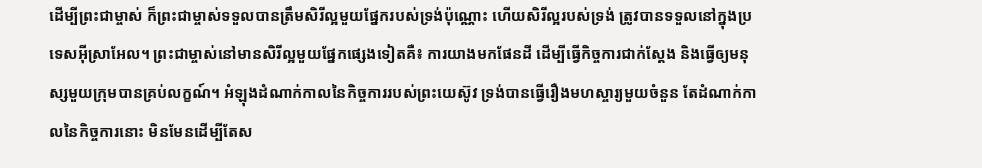ដើម្បីព្រះជាម្ចាស់ ក៏ព្រះជាម្ចាស់ទទួលបានត្រឹមសិរីល្អមួយផ្នែករបស់ទ្រង់ប៉ុណ្ណោះ ហើយសិរីល្អរបស់ទ្រង់ ត្រូវបានទទួលនៅក្នុងប្រទេសអ៊ីស្រាអែល។ ព្រះជាម្ចាស់នៅមានសិរីល្អមួយផ្នែកផ្សេងទៀតគឺ៖ ការយាងមកផែនដី ដើម្បីធ្វើកិច្ចការជាក់ស្ដែង និងធ្វើឲ្យមនុស្សមួយក្រុមបានគ្រប់លក្ខណ៍។ អំឡុងដំណាក់កាលនៃកិច្ចការរបស់ព្រះយេស៊ូវ ទ្រង់បានធ្វើរឿងមហស្ចារ្យមួយចំនួន តែដំណាក់កាលនៃកិច្ចការនោះ មិនមែនដើម្បីតែស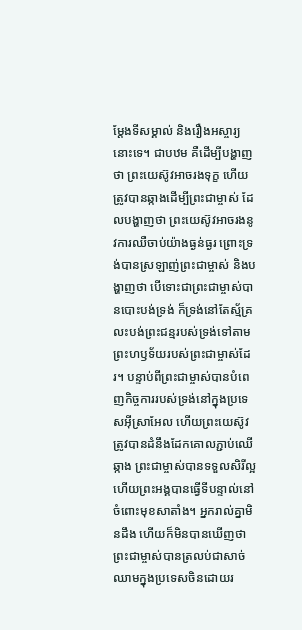ម្ដែងទីសម្គាល់ និងរឿងអស្ចារ្យនោះទេ។ ជាបឋម គឺដើម្បីបង្ហាញថា ព្រះយេស៊ូវអាចរងទុក្ខ ហើយត្រូវបានឆ្កាងដើម្បីព្រះជាម្ចាស់ ដែលបង្ហាញថា ព្រះយេស៊ូវអាចរងនូវការឈឺចាប់យ៉ាងធ្ងន់ធ្ងរ ព្រោះទ្រង់បានស្រឡាញ់ព្រះជាម្ចាស់ និងបង្ហាញថា បើទោះជាព្រះជាម្ចាស់បានបោះបង់ទ្រង់ ក៏ទ្រង់នៅតែស្ម័គ្រលះបង់ព្រះជន្មរបស់ទ្រង់ទៅតាមព្រះហឫទ័យរបស់ព្រះជាម្ចាស់ដែរ។ បន្ទាប់ពីព្រះជាម្ចាស់បានបំពេញកិច្ចការរបស់ទ្រង់នៅក្នុងប្រទេសអ៊ីស្រាអែល ហើយព្រះយេស៊ូវត្រូវបានដំនឹងដែកគោលភ្ជាប់ឈើឆ្កាង ព្រះជាម្ចាស់បានទទួលសិរីល្អ ហើយព្រះអង្គបានធ្វើទីបន្ទាល់នៅចំពោះមុខសាតាំង។ អ្នករាល់គ្នាមិនដឹង ហើយក៏មិនបានឃើញថាព្រះជាម្ចាស់បានត្រលប់ជាសាច់ឈាមក្នុងប្រទេសចិនដោយរ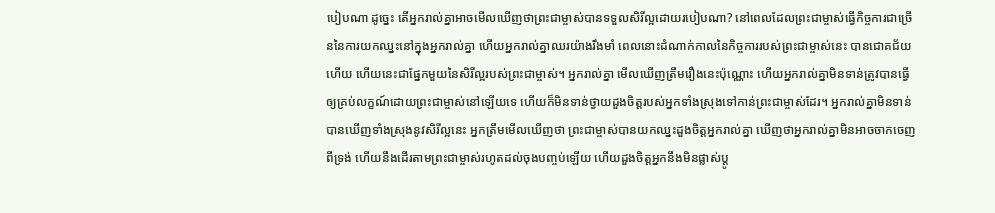បៀបណា ដូច្នេះ តើអ្នករាល់គ្នាអាចមើលឃើញថាព្រះជាម្ចាស់បានទទួលសិរីល្អដោយរបៀបណា? នៅពេលដែលព្រះជាម្ចាស់ធ្វើកិច្ចការជាច្រើននៃការយកឈ្នះនៅក្នុងអ្នករាល់គ្នា ហើយអ្នករាល់គ្នាឈរយ៉ាងរឹងមាំ ពេលនោះដំណាក់កាលនៃកិច្ចការរបស់ព្រះជាម្ចាស់នេះ បានជោគជ័យហើយ ហើយនេះជាផ្នែកមួយនៃសិរីល្អរបស់ព្រះជាម្ចាស់។ អ្នករាល់គ្នា មើលឃើញត្រឹមរឿងនេះប៉ុណ្ណោះ ហើយអ្នករាល់គ្នាមិនទាន់ត្រូវបានធ្វើឲ្យគ្រប់លក្ខណ៍ដោយព្រះជាម្ចាស់នៅឡើយទេ ហើយក៏មិនទាន់ថ្វាយដួងចិត្តរបស់អ្នកទាំងស្រុងទៅកាន់ព្រះជាម្ចាស់ដែរ។ អ្នករាល់គ្នាមិនទាន់បានឃើញទាំងស្រុងនូវសិរីល្អនេះ អ្នកត្រឹមមើលឃើញថា ព្រះជាម្ចាស់បានយកឈ្នះដួងចិត្តអ្នករាល់គ្នា ឃើញថាអ្នករាល់គ្នាមិនអាចចាកចេញពីទ្រង់ ហើយនឹងដើរតាមព្រះជាម្ចាស់រហូតដល់ចុងបញ្ចប់ឡើយ ហើយដួងចិត្តអ្នកនឹងមិនផ្លាស់ប្ដូ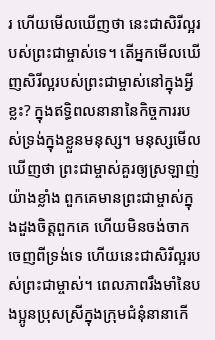រ ហើយមើលឃើញថា នេះជាសិរីល្អរបស់ព្រះជាម្ចាស់ទេ។ តើអ្នកមើលឃើញសិរីល្អរបស់ព្រះជាម្ចាស់នៅក្នុងអ្វីខ្លះ? ក្នុងឥទ្ធិពលនានានៃកិច្ចការរបស់ទ្រង់ក្នុងខ្លួនមនុស្ស។ មនុស្សមើលឃើញថា ព្រះជាម្ចាស់គួរឲ្យស្រឡាញ់យ៉ាងខ្លាំង ពួកគេមានព្រះជាម្ចាស់ក្នុងដួងចិត្តពួកគេ ហើយមិនចង់ចាកចេញពីទ្រង់ទេ ហើយនេះជាសិរីល្អរបស់ព្រះជាម្ចាស់។ ពេលភាពរឹងមាំនៃបងប្អូនប្រុសស្រីក្នុងក្រុមជំនុំនានាកើ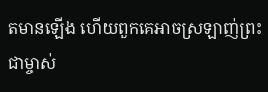តមានឡើង ហើយពួកគេអាចស្រឡាញ់ព្រះជាម្ចាស់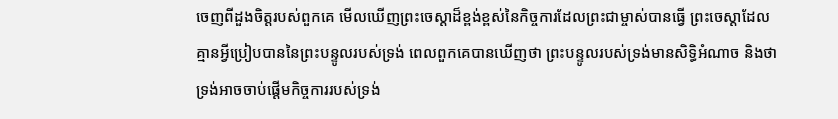ចេញពីដួងចិត្តរបស់ពួកគេ មើលឃើញព្រះចេស្ដាដ៏ខ្ពង់ខ្ពស់នៃកិច្ចការដែលព្រះជាម្ចាស់បានធ្វើ ព្រះចេស្ដាដែលគ្មានអ្វីប្រៀបបាននៃព្រះបន្ទូលរបស់ទ្រង់ ពេលពួកគេបានឃើញថា ព្រះបន្ទូលរបស់ទ្រង់មានសិទ្ធិអំណាច និងថាទ្រង់អាចចាប់ផ្ដើមកិច្ចការរបស់ទ្រង់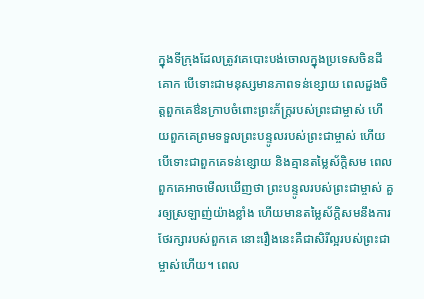ក្នុងទីក្រុងដែលត្រូវគេបោះបង់ចោលក្នុងប្រទេសចិនដីគោក បើទោះជាមនុស្សមានភាពទន់ខ្សោយ ពេលដួងចិត្តពួកគេឳនក្រាបចំពោះព្រះភ័ក្ត្ររបស់ព្រះជាម្ចាស់ ហើយពួកគេព្រមទទួលព្រះបន្ទូលរបស់ព្រះជាម្ចាស់ ហើយបើទោះជាពួកគេទន់ខ្សោយ និងគ្មានតម្លៃស័ក្តិសម ពេលពួកគេអាចមើលឃើញថា ព្រះបន្ទូលរបស់ព្រះជាម្ចាស់ គួរឲ្យស្រឡាញ់យ៉ាងខ្លាំង ហើយមានតម្លៃស័ក្តិសមនឹងការថែរក្សារបស់ពួកគេ នោះរឿងនេះគឺជាសិរីល្អរបស់ព្រះជាម្ចាស់ហើយ។ ពេល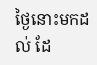ថ្ងៃនោះមកដល់ ដែ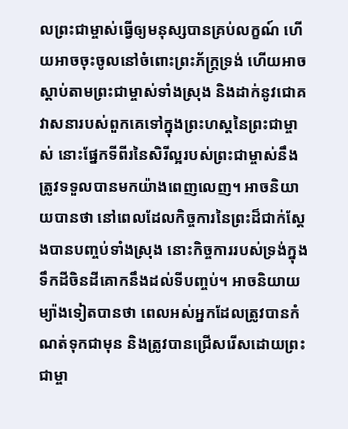លព្រះជាម្ចាស់ធ្វើឲ្យមនុស្សបានគ្រប់លក្ខណ៍ ហើយអាចចុះចូលនៅចំពោះព្រះភ័ក្ត្រទ្រង់ ហើយអាចស្ដាប់តាមព្រះជាម្ចាស់ទាំងស្រុង និងដាក់នូវជោគវាសនារបស់ពួកគេទៅក្នុងព្រះហស្ដនៃព្រះជាម្ចាស់ នោះផ្នែកទីពីរនៃសិរីល្អរបស់ព្រះជាម្ចាស់នឹងត្រូវទទួលបានមកយ៉ាងពេញលេញ។ អាចនិយាយបានថា នៅពេលដែលកិច្ចការនៃព្រះដ៏ជាក់ស្ដែងបានបញ្ចប់ទាំងស្រុង នោះកិច្ចការរបស់ទ្រង់ក្នុងទឹកដីចិនដីគោកនឹងដល់ទីបញ្ចប់។ អាចនិយាយម្យ៉ាងទៀតបានថា ពេលអស់អ្នកដែលត្រូវបានកំណត់ទុកជាមុន និងត្រូវបានជ្រើសរើសដោយព្រះជាម្ចា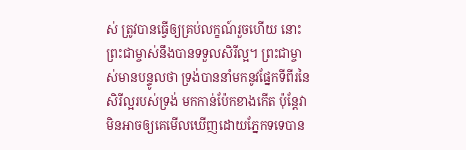ស់ ត្រូវបានធ្វើឲ្យគ្រប់លក្ខណ៍រួចហើយ នោះព្រះជាម្ចាស់នឹងបានទទួលសិរីល្អ។ ព្រះជាម្ចាស់មានបន្ទូលថា ទ្រង់បាននាំមកនូវផ្នែកទីពីរនៃសិរីល្អរបស់ទ្រង់ មកកាន់ប៉ែកខាងកើត ប៉ុន្តែវាមិនអាចឲ្យគេមើលឃើញដោយភ្នែកទទេបាន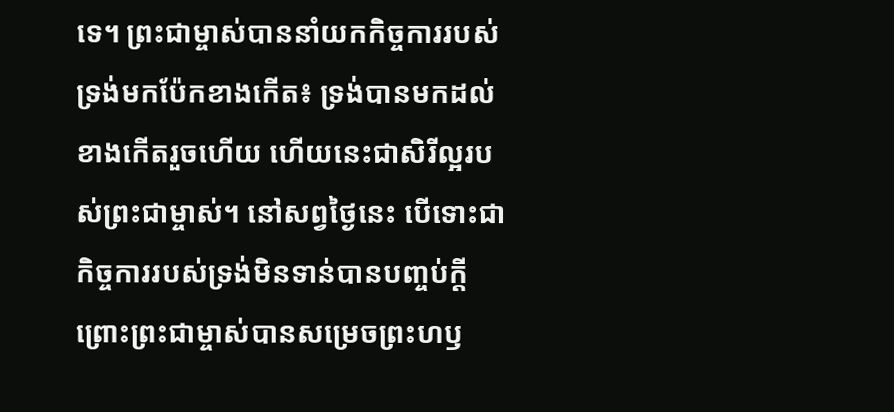ទេ។ ព្រះជាម្ចាស់បាននាំយកកិច្ចការរបស់ទ្រង់មកប៉ែកខាងកើត៖ ទ្រង់បានមកដល់ខាងកើតរួចហើយ ហើយនេះជាសិរីល្អរបស់ព្រះជាម្ចាស់។ នៅសព្វថ្ងៃនេះ បើទោះជាកិច្ចការរបស់ទ្រង់មិនទាន់បានបញ្ចប់ក្ដី ព្រោះព្រះជាម្ចាស់បានសម្រេចព្រះហឫ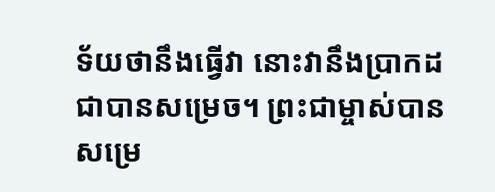ទ័យថានឹងធ្វើវា នោះវានឹងប្រាកដជាបានសម្រេច។ ព្រះជាម្ចាស់បានសម្រេ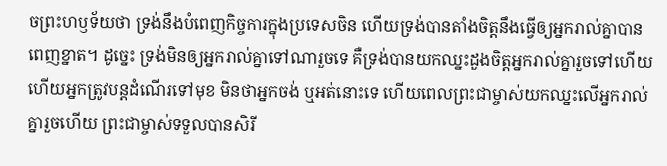ចព្រះហឫទ័យថា ទ្រង់នឹងបំពេញកិច្ចការក្នុងប្រទេសចិន ហើយទ្រង់បានតាំងចិត្តនឹងធ្វើឲ្យអ្នករាល់គ្នាបានពេញខ្នាត។ ដូច្នេះ ទ្រង់មិនឲ្យអ្នករាល់គ្នាទៅណារួចទេ គឺទ្រង់បានយកឈ្នះដួងចិត្តអ្នករាល់គ្នារួចទៅហើយ ហើយអ្នកត្រូវបន្តដំណើរទៅមុខ មិនថាអ្នកចង់ ឬអត់នោះទេ ហើយពេលព្រះជាម្ចាស់យកឈ្នះលើអ្នករាល់គ្នារួចហើយ ព្រះជាម្ចាស់ទទួលបានសិរី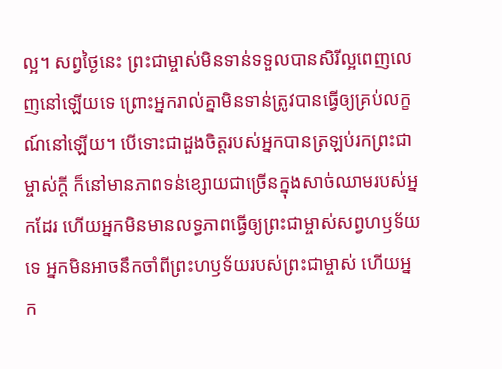ល្អ។ សព្វថ្ងៃនេះ ព្រះជាម្ចាស់មិនទាន់ទទួលបានសិរីល្អពេញលេញនៅឡើយទេ ព្រោះអ្នករាល់គ្នាមិនទាន់ត្រូវបានធ្វើឲ្យគ្រប់លក្ខណ៍នៅឡើយ។ បើទោះជាដួងចិត្តរបស់អ្នកបានត្រឡប់រកព្រះជាម្ចាស់ក្ដី ក៏នៅមានភាពទន់ខ្សោយជាច្រើនក្នុងសាច់ឈាមរបស់អ្នកដែរ ហើយអ្នកមិនមានលទ្ធភាពធ្វើឲ្យព្រះជាម្ចាស់សព្វហឫទ័យទេ អ្នកមិនអាចនឹកចាំពីព្រះហឫទ័យរបស់ព្រះជាម្ចាស់ ហើយអ្នក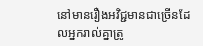នៅមានរឿងអវិជ្ជមានជាច្រើនដែលអ្នករាល់គ្នាត្រូ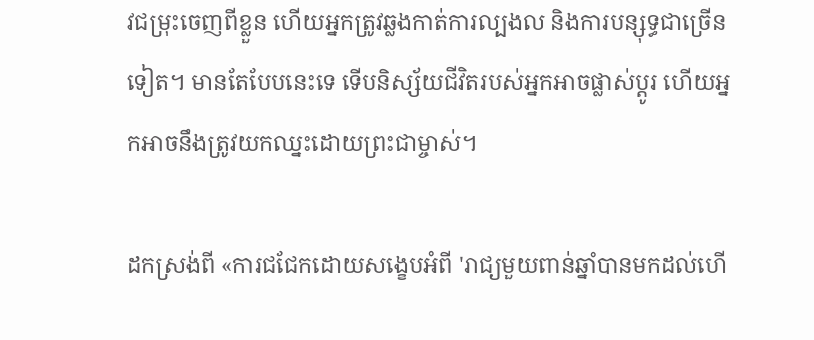វជម្រុះចេញពីខ្លួន ហើយអ្នកត្រូវឆ្លងកាត់ការល្បងល និងការបន្សុទ្ធជាច្រើនទៀត។ មានតែបែបនេះទេ ទើបនិស្ស័យជីវិតរបស់អ្នកអាចផ្លាស់ប្ដូរ ហើយអ្នកអាចនឹងត្រូវយកឈ្នះដោយព្រះជាម្ចាស់។

ដកស្រង់ពី «ការជជែកដោយសង្ខេបអំពី 'រាជ្យមួយពាន់ឆ្នាំបានមកដល់ហើ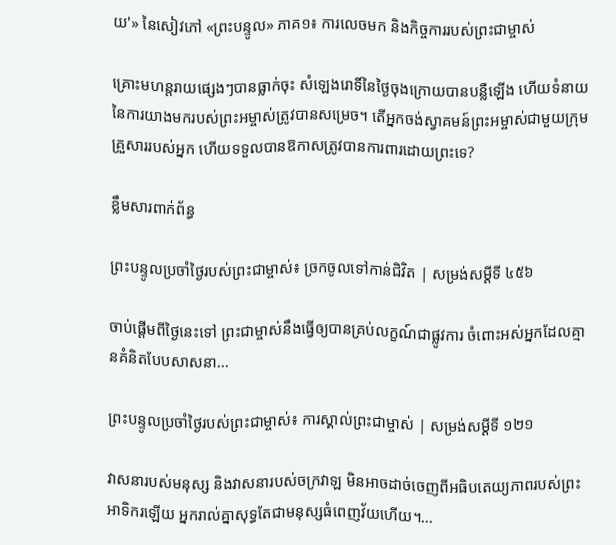យ'» នៃសៀវភៅ «ព្រះបន្ទូល» ភាគ១៖ ការលេចមក និងកិច្ចការរបស់ព្រះជាម្ចាស់

គ្រោះមហន្តរាយផ្សេងៗបានធ្លាក់ចុះ សំឡេងរោទិ៍នៃថ្ងៃចុងក្រោយបានបន្លឺឡើង ហើយទំនាយនៃការយាងមករបស់ព្រះអម្ចាស់ត្រូវបានសម្រេច។ តើអ្នកចង់ស្វាគមន៍ព្រះអម្ចាស់ជាមួយក្រុមគ្រួសាររបស់អ្នក ហើយទទួលបានឱកាសត្រូវបានការពារដោយព្រះទេ?

ខ្លឹមសារពាក់ព័ន្ធ

ព្រះបន្ទូលប្រចាំថ្ងៃរបស់ព្រះជាម្ចាស់៖ ច្រកចូលទៅកាន់ជិវិត | សម្រង់សម្ដីទី ៤៥៦

ចាប់ផ្ដើមពីថ្ងៃនេះទៅ ព្រះជាម្ចាស់នឹងធ្វើឲ្យបានគ្រប់លក្ខណ៍ជាផ្លូវការ ចំពោះអស់អ្នកដែលគ្មានគំនិតបែបសាសនា...

ព្រះបន្ទូលប្រចាំថ្ងៃរបស់ព្រះជាម្ចាស់៖ ការស្គាល់ព្រះជាម្ចាស់ | សម្រង់សម្ដីទី ១២១

វាសនារបស់មនុស្ស និងវាសនារបស់ចក្រវាឡ មិនអាចដាច់ចេញពីអធិបតេយ្យភាពរបស់ព្រះអាទិករឡើយ អ្នករាល់គ្នាសុទ្ធតែជាមនុស្សធំពេញវ័យហើយ។...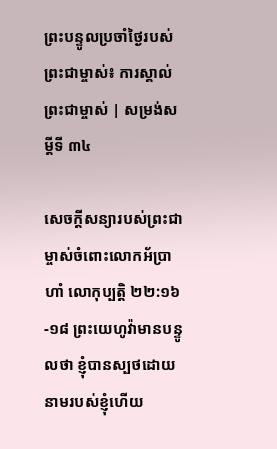ព្រះបន្ទូលប្រចាំថ្ងៃរបស់ព្រះជាម្ចាស់៖ ការស្គាល់ព្រះជាម្ចាស់ | សម្រង់សម្ដីទី ៣៤

សេចក្ដីសន្យារបស់ព្រះជាម្ចាស់ចំពោះលោកអ័ប្រាហាំ លោកុប្បត្តិ ២២:១៦-១៨ ព្រះយេហូវ៉ាមានបន្ទូលថា ខ្ញុំបានស្បថដោយនាមរបស់ខ្ញុំហើយ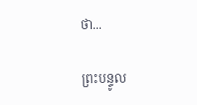ថា...

ព្រះបន្ទូល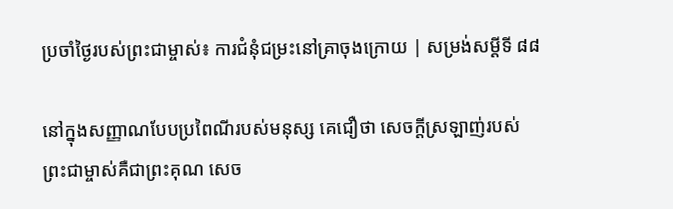ប្រចាំថ្ងៃរបស់ព្រះជាម្ចាស់៖ ការជំនុំជម្រះនៅគ្រាចុងក្រោយ | សម្រង់សម្ដីទី ៨៨

នៅក្នុងសញ្ញាណបែបប្រពៃណីរបស់មនុស្ស គេជឿថា សេចក្តីស្រឡាញ់របស់ព្រះជាម្ចាស់គឺជាព្រះគុណ សេច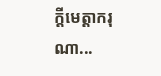ក្តីមេត្តាករុណា...